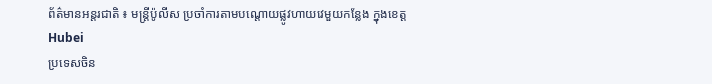ព័ត៌មានអន្តរជាតិ ៖ មន្រ្តីប៉ូលីស ប្រចាំការតាមបណ្តោយផ្លូវហាយវេមួយកន្លែង ក្នុងខេត្ត Hubei
ប្រទេសចិន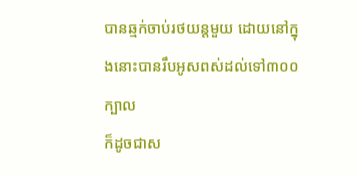បានឆ្មក់ចាប់រថយន្តមួយ ដោយនៅក្នុងនោះបានរឹបអូសពស់ដល់ទៅ៣០០ ក្បាល
ក៏ដូចជាស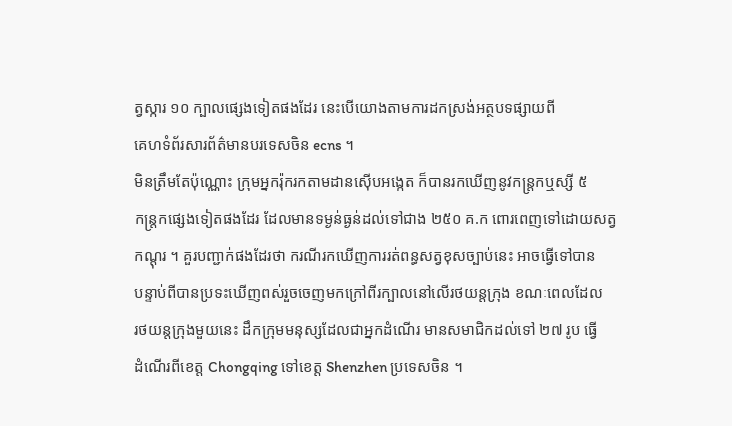ត្វស្ការ ១០ ក្បាលផ្សេងទៀតផងដែរ នេះបើយោងតាមការដកស្រង់អត្ថបទផ្សាយពី
គេហទំព័រសារព័ត៌មានបរទេសចិន ecns ។
មិនត្រឹមតែប៉ុណ្ណោះ ក្រុមអ្នករ៉ុករកតាមដានស៊ើបអង្កេត ក៏បានរកឃើញនូវកន្រ្តកឬស្សី ៥
កន្រ្តកផ្សេងទៀតផងដែរ ដែលមានទម្ងន់ធ្ងន់ដល់ទៅជាង ២៥០ គ.ក ពោរពេញទៅដោយសត្វ
កណ្តុរ ។ គួរបញ្ជាក់ផងដែរថា ករណីរកឃើញការរត់ពន្ធសត្វខុសច្បាប់នេះ អាចធ្វើទៅបាន
បន្ទាប់ពីបានប្រទះឃើញពស់រួចចេញមកក្រៅពីរក្បាលនៅលើរថយន្តក្រុង ខណៈពេលដែល
រថយន្តក្រុងមួយនេះ ដឹកក្រុមមនុស្សដែលជាអ្នកដំណើរ មានសមាជិកដល់ទៅ ២៧ រូប ធ្វើ
ដំណើរពីខេត្ត Chongqing ទៅខេត្ត Shenzhen ប្រទេសចិន ។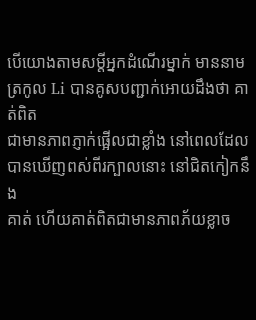បើយោងតាមសម្តីអ្នកដំណើរម្នាក់ មាននាមត្រកូល Li បានគូសបញ្ជាក់អោយដឹងថា គាត់ពិត
ជាមានភាពភ្ញាក់ផ្អើលជាខ្លាំង នៅពេលដែលបានឃើញពស់ពីរក្បាលនោះ នៅជិតកៀកនឹង
គាត់ ហើយគាត់ពិតជាមានភាពភ័យខ្លាច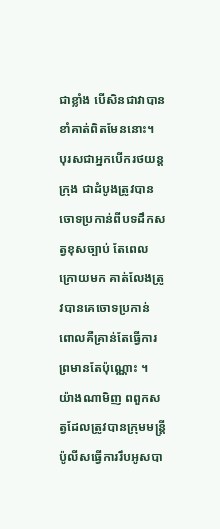ជាខ្លាំង បើសិនជាវាបានខាំគាត់ពិតមែននោះ។
បុរសជាអ្នកបើករថយន្តក្រុង ជាដំបូងត្រូវបានចោទប្រកាន់ពីបទដឹកសត្វខុសច្បាប់ តែពេល
ក្រោយមក គាត់លែងត្រូវបានគេចោទប្រកាន់ ពោលគឺគ្រាន់តែធ្វើការព្រមានតែប៉ុណ្ណោះ ។
យ៉ាងណាមិញ ពពួកសត្វដែលត្រូវបានក្រុមមន្រ្តីប៉ូលីសធ្វើការរឹបអូសបា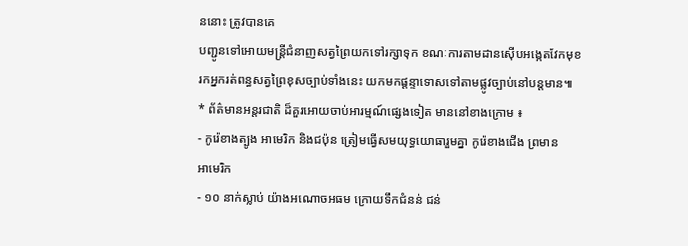ននោះ ត្រូវបានគេ
បញ្ជូនទៅអោយមន្រ្តីជំនាញសត្វព្រៃយកទៅរក្សាទុក ខណៈការតាមដានស៊ើបអង្កេតវែកមុខ
រកអ្នករត់ពន្ធសត្វព្រៃខុសច្បាប់ទាំងនេះ យកមកផ្តន្ទាទោសទៅតាមផ្លូវច្បាប់នៅបន្តមាន៕
* ព័ត៌មានអន្តរជាតិ ដ៏គួរអោយចាប់អារម្មណ៍ផ្សេងទៀត មាននៅខាងក្រោម ៖
- កូរ៉េខាងត្បូង អាមេរិក និងជប៉ុន ត្រៀមធ្វើសមយុទ្ធយោធារួមគ្នា កូរ៉េខាងជើង ព្រមាន
អាមេរិក
- ១០ នាក់ស្លាប់ យ៉ាងអណោចអធម ក្រោយទឹកជំនន់ ជន់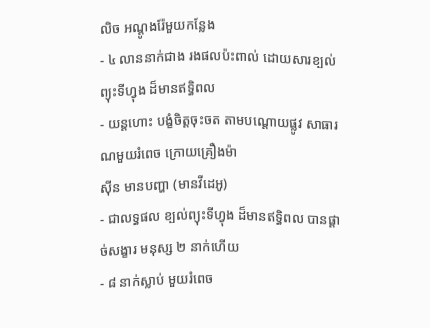លិច អណ្តូងរ៉ែមួយកន្លែង
- ៤ លាននាក់ជាង រងផលប៉ះពាល់ ដោយសារខ្បល់ព្យុះទីហ្វុង ដ៏មានឥទ្ធិពល
- យន្តហោះ បង្ខំចិត្តចុះចត តាមបណ្តោយផ្លូវ សាធារណមួយរំពេច ក្រោយគ្រឿងម៉ា
ស៊ីន មានបញ្ហា (មានវីដេអូ)
- ជាលទ្ធផល ខ្បល់ព្យុះទីហ្វុង ដ៏មានឥទ្ធិពល បានផ្តាច់សង្ខារ មនុស្ស ២ នាក់ហើយ
- ៨ នាក់ស្លាប់ មួយរំពេច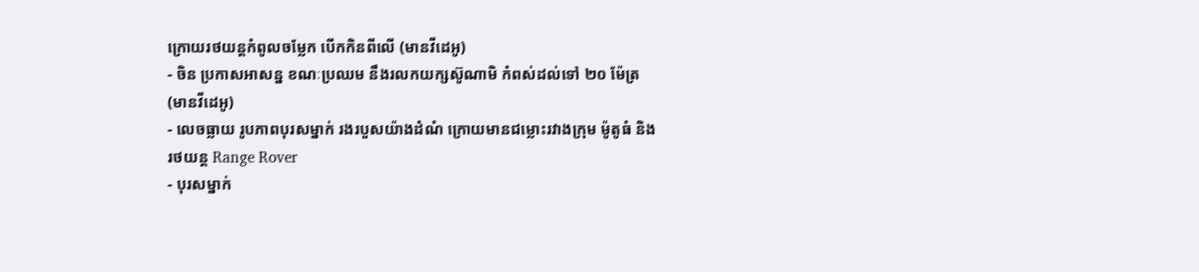ក្រោយរថយន្តកំពូលចម្លែក បើកកិនពីលើ (មានវីដេអូ)
- ចិន ប្រកាសអាសន្ន ខណៈប្រឈម នឹងរលកយក្សស៊ូណាមិ កំពស់ដល់ទៅ ២០ ម៉ែត្រ
(មានវីដេអូ)
- លេចធ្លាយ រូបភាពបុរសម្នាក់ រងរបួសយ៉ាងដំណំ ក្រោយមានជម្លោះរវាងក្រុម ម៉ូតូធំ និង
រថយន្ត Range Rover
- បុរសម្នាក់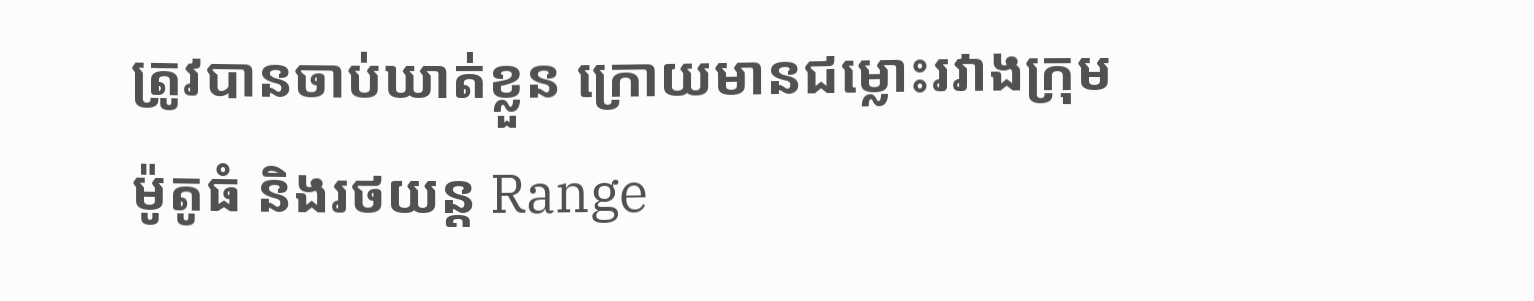ត្រូវបានចាប់ឃាត់ខ្លួន ក្រោយមានជម្លោះរវាងក្រុម ម៉ូតូធំ និងរថយន្ត Range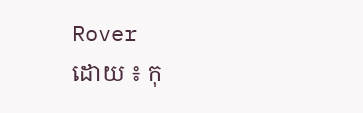Rover
ដោយ ៖ កុ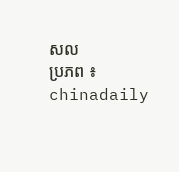សល
ប្រភព ៖ chinadaily